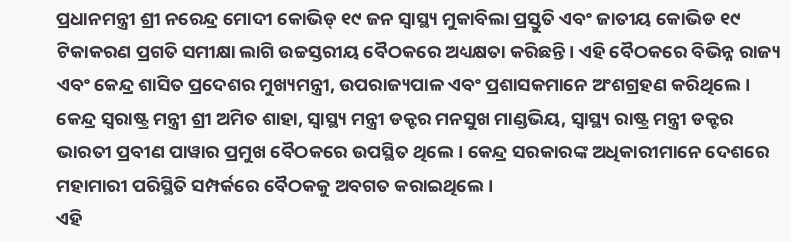ପ୍ରଧାନମନ୍ତ୍ରୀ ଶ୍ରୀ ନରେନ୍ଦ୍ର ମୋଦୀ କୋଭିଡ୍ ୧୯ ଜନ ସ୍ଵାସ୍ଥ୍ୟ ମୁକାବିଲା ପ୍ରସ୍ତୁତି ଏବଂ ଜାତୀୟ କୋଭିଡ ୧୯ ଟିକାକରଣ ପ୍ରଗତି ସମୀକ୍ଷା ଲାଗି ଉଚ୍ଚସ୍ତରୀୟ ବୈଠକରେ ଅଧ୍ୟକ୍ଷତା କରିଛନ୍ତି। ଏହି ବୈଠକରେ ବିଭିନ୍ନ ରାଜ୍ୟ ଏବଂ କେନ୍ଦ୍ର ଶାସିତ ପ୍ରଦେଶର ମୁଖ୍ୟମନ୍ତ୍ରୀ, ଉପରାଜ୍ୟପାଳ ଏବଂ ପ୍ରଶାସକମାନେ ଅଂଶଗ୍ରହଣ କରିଥିଲେ। କେନ୍ଦ୍ର ସ୍ଵରାଷ୍ଟ୍ର ମନ୍ତ୍ରୀ ଶ୍ରୀ ଅମିତ ଶାହା, ସ୍ଵାସ୍ଥ୍ୟ ମନ୍ତ୍ରୀ ଡକ୍ଟର ମନସୁଖ ମାଣ୍ଡଭିୟ, ସ୍ଵାସ୍ଥ୍ୟ ରାଷ୍ଟ୍ର ମନ୍ତ୍ରୀ ଡକ୍ଟର ଭାରତୀ ପ୍ରବୀଣ ପାୱାର ପ୍ରମୁଖ ବୈଠକରେ ଉପସ୍ଥିତ ଥିଲେ। କେନ୍ଦ୍ର ସରକାରଙ୍କ ଅଧିକାରୀମାନେ ଦେଶରେ ମହାମାରୀ ପରିସ୍ଥିତି ସମ୍ପର୍କରେ ବୈଠକକୁ ଅବଗତ କରାଇଥିଲେ।
ଏହି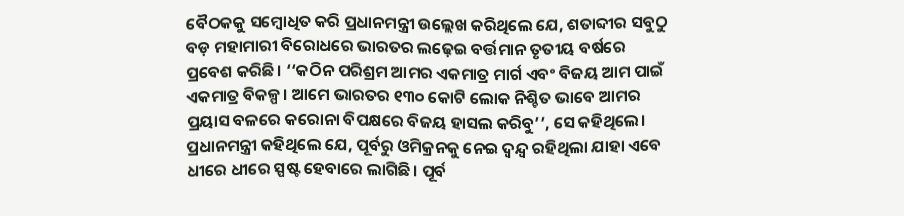ବୈଠକକୁ ସମ୍ବୋଧିତ କରି ପ୍ରଧାନମନ୍ତ୍ରୀ ଉଲ୍ଲେଖ କରିଥିଲେ ଯେ, ଶତାବ୍ଦୀର ସବୁଠୁ ବଡ଼ ମହାମାରୀ ବିରୋଧରେ ଭାରତର ଲଢ଼େଇ ବର୍ତ୍ତମାନ ତୃତୀୟ ବର୍ଷରେ ପ୍ରବେଶ କରିଛି। ‘‘କଠିନ ପରିଶ୍ରମ ଆମର ଏକମାତ୍ର ମାର୍ଗ ଏବଂ ବିଜୟ ଆମ ପାଇଁ ଏକମାତ୍ର ବିକଳ୍ପ। ଆମେ ଭାରତର ୧୩୦ କୋଟି ଲୋକ ନିଶ୍ଚିତ ଭାବେ ଆମର ପ୍ରୟାସ ବଳରେ କରୋନା ବିପକ୍ଷରେ ବିଜୟ ହାସଲ କରିବୁ’’, ସେ କହିଥିଲେ।
ପ୍ରଧାନମନ୍ତ୍ରୀ କହିଥିଲେ ଯେ, ପୂର୍ବରୁ ଓମିକ୍ରନକୁ ନେଇ ଦ୍ୱନ୍ଦ୍ୱ ରହିଥିଲା ଯାହା ଏବେ ଧୀରେ ଧୀରେ ସ୍ପଷ୍ଟ ହେବାରେ ଲାଗିଛି। ପୂର୍ବ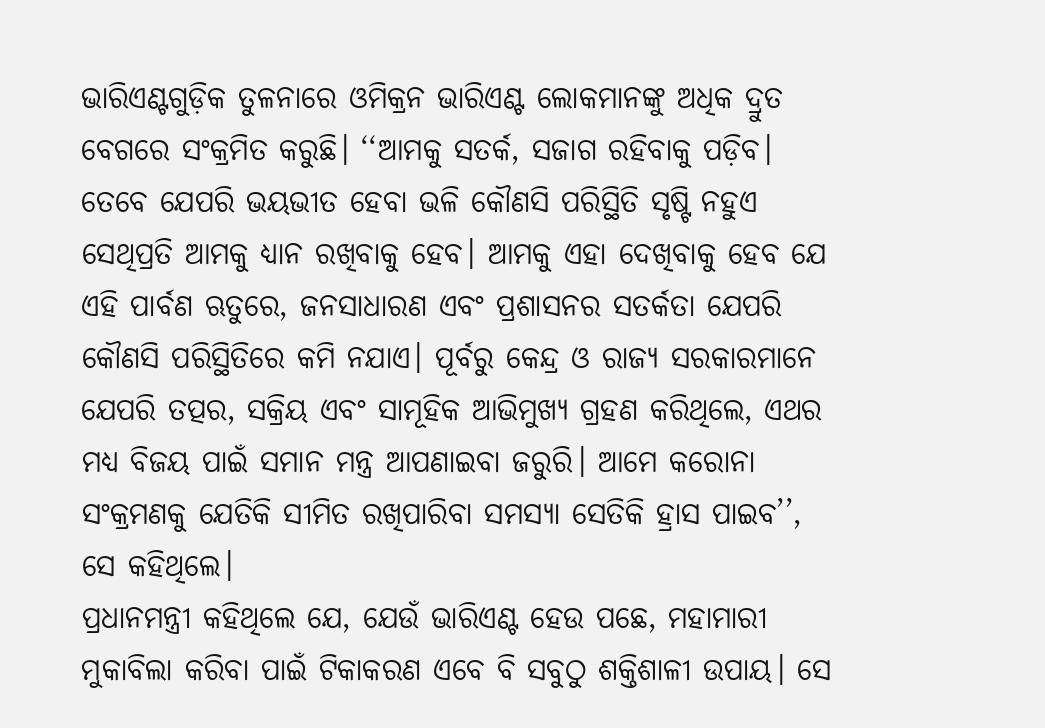ଭାରିଏଣ୍ଟଗୁଡ଼ିକ ତୁଳନାରେ ଓମିକ୍ରନ ଭାରିଏଣ୍ଟ ଲୋକମାନଙ୍କୁ ଅଧିକ ଦ୍ରୁତ ବେଗରେ ସଂକ୍ରମିତ କରୁଛି। ‘‘ଆମକୁ ସତର୍କ, ସଜାଗ ରହିବାକୁ ପଡ଼ିବ। ତେବେ ଯେପରି ଭୟଭୀତ ହେବା ଭଳି କୌଣସି ପରିସ୍ଥିତି ସୃଷ୍ଟି ନହୁଏ ସେଥିପ୍ରତି ଆମକୁ ଧ୍ୟାନ ରଖିବାକୁ ହେବ। ଆମକୁ ଏହା ଦେଖିବାକୁ ହେବ ଯେ ଏହି ପାର୍ବଣ ଋତୁରେ, ଜନସାଧାରଣ ଏବଂ ପ୍ରଶାସନର ସତର୍କତା ଯେପରି କୌଣସି ପରିସ୍ଥିତିରେ କମି ନଯାଏ। ପୂର୍ବରୁ କେନ୍ଦ୍ର ଓ ରାଜ୍ୟ ସରକାରମାନେ ଯେପରି ତତ୍ପର, ସକ୍ରିୟ ଏବଂ ସାମୂହିକ ଆଭିମୁଖ୍ୟ ଗ୍ରହଣ କରିଥିଲେ, ଏଥର ମଧ୍ୟ ବିଜୟ ପାଇଁ ସମାନ ମନ୍ତ୍ର ଆପଣାଇବା ଜରୁରି। ଆମେ କରୋନା ସଂକ୍ରମଣକୁ ଯେତିକି ସୀମିତ ରଖିପାରିବା ସମସ୍ୟା ସେତିକି ହ୍ରାସ ପାଇବ’’, ସେ କହିଥିଲେ।
ପ୍ରଧାନମନ୍ତ୍ରୀ କହିଥିଲେ ଯେ, ଯେଉଁ ଭାରିଏଣ୍ଟ ହେଉ ପଛେ, ମହାମାରୀ ମୁକାବିଲା କରିବା ପାଇଁ ଟିକାକରଣ ଏବେ ବି ସବୁଠୁ ଶକ୍ତିଶାଳୀ ଉପାୟ। ସେ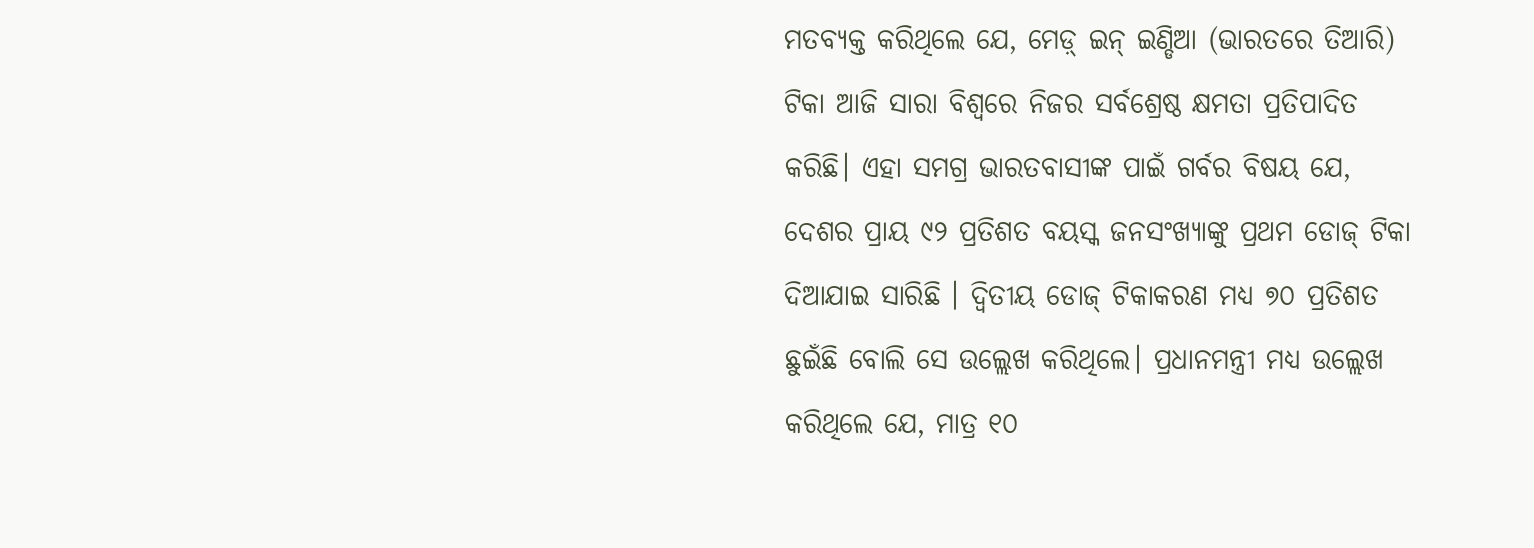ମତବ୍ୟକ୍ତ କରିଥିଲେ ଯେ, ମେଡ଼୍ ଇନ୍ ଇଣ୍ଡିଆ (ଭାରତରେ ତିଆରି) ଟିକା ଆଜି ସାରା ବିଶ୍ୱରେ ନିଜର ସର୍ବଶ୍ରେଷ୍ଠ କ୍ଷମତା ପ୍ରତିପାଦିତ କରିଛି। ଏହା ସମଗ୍ର ଭାରତବାସୀଙ୍କ ପାଇଁ ଗର୍ବର ବିଷୟ ଯେ, ଦେଶର ପ୍ରାୟ ୯୨ ପ୍ରତିଶତ ବୟସ୍କ ଜନସଂଖ୍ୟାଙ୍କୁ ପ୍ରଥମ ଡୋଜ୍ ଟିକା ଦିଆଯାଇ ସାରିଛି । ଦ୍ୱିତୀୟ ଡୋଜ୍ ଟିକାକରଣ ମଧ୍ୟ ୭୦ ପ୍ରତିଶତ ଛୁଇଁଛି ବୋଲି ସେ ଉଲ୍ଲେଖ କରିଥିଲେ। ପ୍ରଧାନମନ୍ତ୍ରୀ ମଧ୍ୟ ଉଲ୍ଲେଖ କରିଥିଲେ ଯେ, ମାତ୍ର ୧୦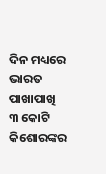ଦିନ ମଧ୍ୟରେ ଭାରତ ପାଖାପାଖି ୩ କୋଟି କିଶୋରଙ୍କର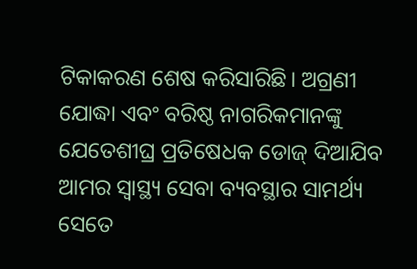ଟିକାକରଣ ଶେଷ କରିସାରିଛି। ଅଗ୍ରଣୀ ଯୋଦ୍ଧା ଏବଂ ବରିଷ୍ଠ ନାଗରିକମାନଙ୍କୁ ଯେତେଶୀଘ୍ର ପ୍ରତିଷେଧକ ଡୋଜ୍ ଦିଆଯିବ ଆମର ସ୍ଵାସ୍ଥ୍ୟ ସେବା ବ୍ୟବସ୍ଥାର ସାମର୍ଥ୍ୟ ସେତେ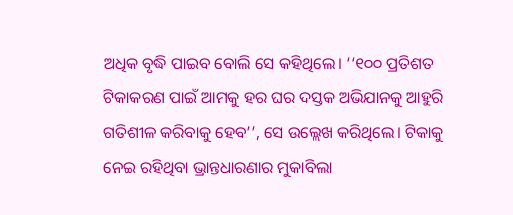ଅଧିକ ବୃଦ୍ଧି ପାଇବ ବୋଲି ସେ କହିଥିଲେ। ‘‘୧୦୦ ପ୍ରତିଶତ ଟିକାକରଣ ପାଇଁ ଆମକୁ ହର ଘର ଦସ୍ତକ ଅଭିଯାନକୁ ଆହୁରି ଗତିଶୀଳ କରିବାକୁ ହେବ’’, ସେ ଉଲ୍ଲେଖ କରିଥିଲେ। ଟିକାକୁ ନେଇ ରହିଥିବା ଭ୍ରାନ୍ତଧାରଣାର ମୁକାବିଲା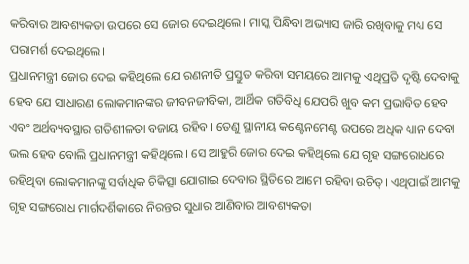କରିବାର ଆବଶ୍ୟକତା ଉପରେ ସେ ଜୋର ଦେଇଥିଲେ। ମାସ୍କ ପିନ୍ଧିବା ଅଭ୍ୟାସ ଜାରି ରଖିବାକୁ ମଧ୍ୟ ସେ ପରାମର୍ଶ ଦେଇଥିଲେ।
ପ୍ରଧାନମନ୍ତ୍ରୀ ଜୋର ଦେଇ କହିଥିଲେ ଯେ ରଣନୀତି ପ୍ରସ୍ତୁତ କରିବା ସମୟରେ ଆମକୁ ଏଥିପ୍ରତି ଦୃଷ୍ଟି ଦେବାକୁ ହେବ ଯେ ସାଧାରଣ ଲୋକମାନଙ୍କର ଜୀବନଜୀବିକା, ଆର୍ଥିକ ଗତିବିଧି ଯେପରି ଖୁବ କମ ପ୍ରଭାବିତ ହେବ ଏବଂ ଅର୍ଥବ୍ୟବସ୍ଥାର ଗତିଶୀଳତା ବଜାୟ ରହିବ। ତେଣୁ ସ୍ଥାନୀୟ କଣ୍ଟେନମେଣ୍ଟ ଉପରେ ଅଧିକ ଧ୍ୟାନ ଦେବା ଭଲ ହେବ ବୋଲି ପ୍ରଧାନମନ୍ତ୍ରୀ କହିଥିଲେ। ସେ ଆହୁରି ଜୋର ଦେଇ କହିଥିଲେ ଯେ ଗୃହ ସଙ୍ଗରୋଧରେ ରହିଥିବା ଲୋକମାନଙ୍କୁ ସର୍ବାଧିକ ଚିକିତ୍ସା ଯୋଗାଇ ଦେବାର ସ୍ଥିତିରେ ଆମେ ରହିବା ଉଚିତ୍। ଏଥିପାଇଁ ଆମକୁ ଗୃହ ସଙ୍ଗରୋଧ ମାର୍ଗଦର୍ଶିକାରେ ନିରନ୍ତର ସୁଧାର ଆଣିବାର ଆବଶ୍ୟକତା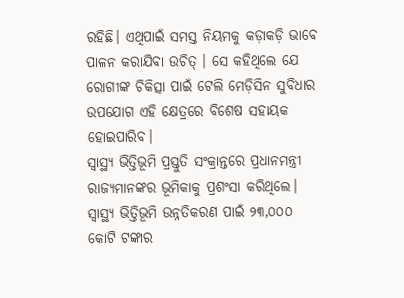ରହିଛି। ଏଥିପାଇଁ ସମସ୍ତ ନିୟମକୁ କଡ଼ାକଡ଼ି ଭାବେ ପାଳନ କରାଯିବା ଉଚିତ୍ । ସେ କହିଥିଲେ ଯେ ରୋଗୀଙ୍କ ଚିକିତ୍ସା ପାଇଁ ଟେଲି ମେଡ଼ିସିନ ସୁବିଧାର ଉପଯୋଗ ଏହି କ୍ଷେତ୍ରରେ ବିଶେଷ ସହାୟକ ହୋଇପାରିବ।
ସ୍ୱାସ୍ଥ୍ୟ ଭିତ୍ତିଭୂମି ପ୍ରସ୍ତୁତି ସଂକ୍ରାନ୍ତରେ ପ୍ରଧାନମନ୍ତ୍ରୀ ରାଜ୍ୟମାନଙ୍କର ଭୂମିକାକୁ ପ୍ରଶଂସା କରିଥିଲେ। ସ୍ୱାସ୍ଥ୍ୟ ଭିତ୍ତିଭୂମି ଉନ୍ନତିକରଣ ପାଇଁ ୨୩,୦୦୦ କୋଟି ଟଙ୍କାର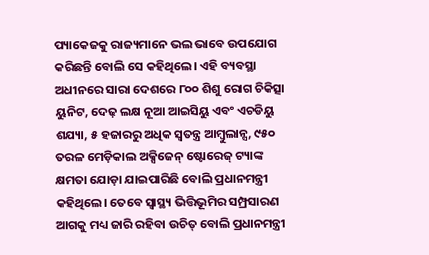ପ୍ୟାକେଜକୁ ରାଜ୍ୟମାନେ ଭଲ ଭାବେ ଉପଯୋଗ କରିଛନ୍ତି ବୋଲି ସେ କହିଥିଲେ। ଏହି ବ୍ୟବସ୍ଥା ଅଧୀନରେ ସାରା ଦେଶରେ ୮୦୦ ଶିଶୁ ରୋଗ ଚିକିତ୍ସା ୟୁନିଟ, ଦେଢ଼ ଲକ୍ଷ ନୂଆ ଆଇସିୟୁ ଏବଂ ଏଚଡିୟୁ ଶଯ୍ୟା, ୫ ହଜାରରୁ ଅଧିକ ସ୍ୱତନ୍ତ୍ର ଆମ୍ବୁଲାନ୍ସ, ୯୫୦ ତରଳ ମେଡ଼ିକାଲ ଅକ୍ସିଜେନ୍ ଷ୍ଟୋରେଜ୍ ଟ୍ୟାଙ୍କ କ୍ଷମତା ଯୋଡ଼ା ଯାଇପାରିଛି ବୋଲି ପ୍ରଧାନମନ୍ତ୍ରୀ କହିଥିଲେ। ତେବେ ସ୍ୱାସ୍ଥ୍ୟ ଭିତ୍ତିଭୂମିର ସମ୍ପ୍ରସାରଣ ଆଗକୁ ମଧ୍ୟ ଜାରି ରହିବା ଉଚିତ୍ ବୋଲି ପ୍ରଧାନମନ୍ତ୍ରୀ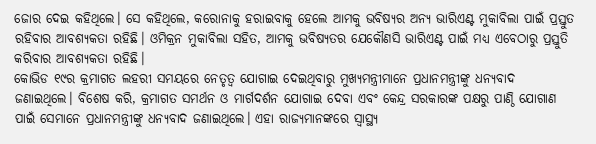ଜୋର ଦେଇ କହିଥିଲେ। ସେ କହିଥିଲେ, କରୋନାକୁ ହରାଇବାକୁ ହେଲେ ଆମକୁ ଭବିଷ୍ୟର ଅନ୍ୟ ଭାରିଏଣ୍ଟ ମୁକାବିଲା ପାଇଁ ପ୍ରସ୍ତୁତ ରହିବାର ଆବଶ୍ୟକତା ରହିଛି। ଓମିକ୍ରନ ମୁକାବିଲା ସହିତ, ଆମକୁ ଭବିଷ୍ୟତର ଯେକୌଣସି ଭାରିଏଣ୍ଟ ପାଇଁ ମଧ୍ୟ ଏବେଠାରୁ ପ୍ରସ୍ତୁତି କରିବାର ଆବଶ୍ୟକତା ରହିଛି।
କୋଭିଡ ୧୯ର କ୍ରମାଗତ ଲହରୀ ସମୟରେ ନେତୃତ୍ୱ ଯୋଗାଇ ଦେଇଥିବାରୁ ମୁଖ୍ୟମନ୍ତ୍ରୀମାନେ ପ୍ରଧାନମନ୍ତ୍ରୀଙ୍କୁ ଧନ୍ୟବାଦ ଜଣାଇଥିଲେ। ବିଶେଷ କରି, କ୍ରମାଗତ ସମର୍ଥନ ଓ ମାର୍ଗଦର୍ଶନ ଯୋଗାଇ ଦେବା ଏବଂ କେନ୍ଦ୍ର ସରକାରଙ୍କ ପକ୍ଷରୁ ପାଣ୍ଠି ଯୋଗାଣ ପାଇଁ ସେମାନେ ପ୍ରଧାନମନ୍ତ୍ରୀଙ୍କୁ ଧନ୍ୟବାଦ ଜଣାଇଥିଲେ। ଏହା ରାଜ୍ୟମାନଙ୍କରେ ସ୍ୱାସ୍ଥ୍ୟ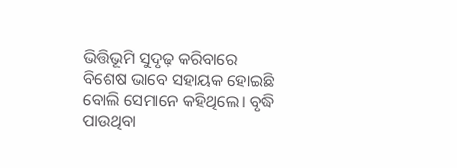ଭିତ୍ତିଭୂମି ସୁଦୃଢ଼ କରିବାରେ ବିଶେଷ ଭାବେ ସହାୟକ ହୋଇଛି ବୋଲି ସେମାନେ କହିଥିଲେ। ବୃଦ୍ଧି ପାଉଥିବା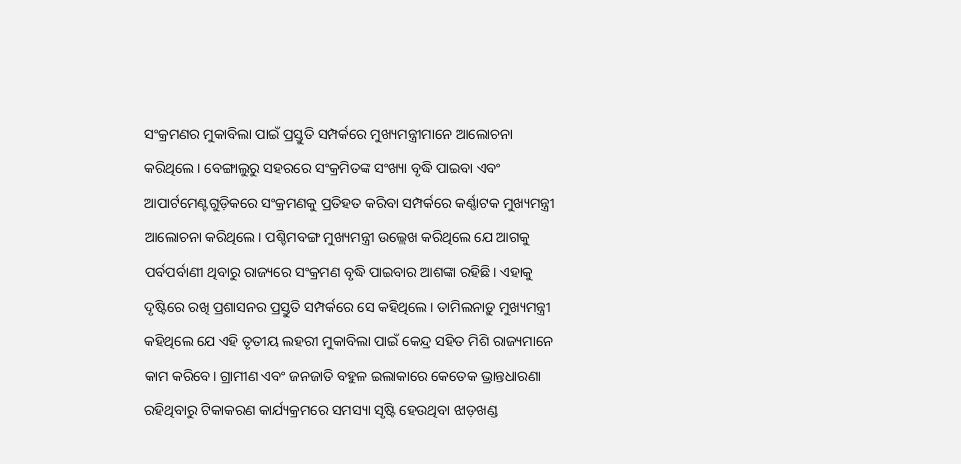ସଂକ୍ରମଣର ମୁକାବିଲା ପାଇଁ ପ୍ରସ୍ତୁତି ସମ୍ପର୍କରେ ମୁଖ୍ୟମନ୍ତ୍ରୀମାନେ ଆଲୋଚନା କରିଥିଲେ। ବେଙ୍ଗାଲୁରୁ ସହରରେ ସଂକ୍ରମିତଙ୍କ ସଂଖ୍ୟା ବୃଦ୍ଧି ପାଇବା ଏବଂ ଆପାର୍ଟମେଣ୍ଟଗୁଡ଼ିକରେ ସଂକ୍ରମଣକୁ ପ୍ରତିହତ କରିବା ସମ୍ପର୍କରେ କର୍ଣ୍ଣାଟକ ମୁଖ୍ୟମନ୍ତ୍ରୀ ଆଲୋଚନା କରିଥିଲେ। ପଶ୍ଚିମବଙ୍ଗ ମୁଖ୍ୟମନ୍ତ୍ରୀ ଉଲ୍ଲେଖ କରିଥିଲେ ଯେ ଆଗକୁ ପର୍ବପର୍ବାଣୀ ଥିବାରୁ ରାଜ୍ୟରେ ସଂକ୍ରମଣ ବୃଦ୍ଧି ପାଇବାର ଆଶଙ୍କା ରହିଛି। ଏହାକୁ ଦୃଷ୍ଟିରେ ରଖି ପ୍ରଶାସନର ପ୍ରସ୍ତୁତି ସମ୍ପର୍କରେ ସେ କହିଥିଲେ। ତାମିଲନାଡ଼ୁ ମୁଖ୍ୟମନ୍ତ୍ରୀ କହିଥିଲେ ଯେ ଏହି ତୃତୀୟ ଲହରୀ ମୁକାବିଲା ପାଇଁ କେନ୍ଦ୍ର ସହିତ ମିଶି ରାଜ୍ୟମାନେ କାମ କରିବେ। ଗ୍ରାମୀଣ ଏବଂ ଜନଜାତି ବହୁଳ ଇଲାକାରେ କେତେକ ଭ୍ରାନ୍ତଧାରଣା ରହିଥିବାରୁ ଟିକାକରଣ କାର୍ଯ୍ୟକ୍ରମରେ ସମସ୍ୟା ସୃଷ୍ଟି ହେଉଥିବା ଝାଡ଼ଖଣ୍ଡ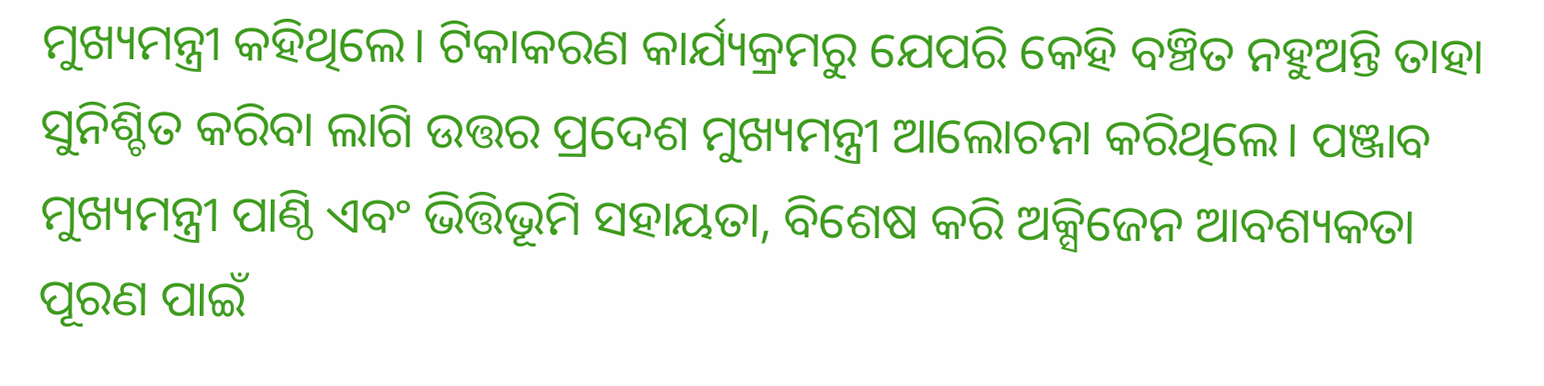ମୁଖ୍ୟମନ୍ତ୍ରୀ କହିଥିଲେ। ଟିକାକରଣ କାର୍ଯ୍ୟକ୍ରମରୁ ଯେପରି କେହି ବଞ୍ଚିତ ନହୁଅନ୍ତି ତାହା ସୁନିଶ୍ଚିତ କରିବା ଲାଗି ଉତ୍ତର ପ୍ରଦେଶ ମୁଖ୍ୟମନ୍ତ୍ରୀ ଆଲୋଚନା କରିଥିଲେ। ପଞ୍ଜାବ ମୁଖ୍ୟମନ୍ତ୍ରୀ ପାଣ୍ଠି ଏବଂ ଭିତ୍ତିଭୂମି ସହାୟତା, ବିଶେଷ କରି ଅକ୍ସିଜେନ ଆବଶ୍ୟକତା ପୂରଣ ପାଇଁ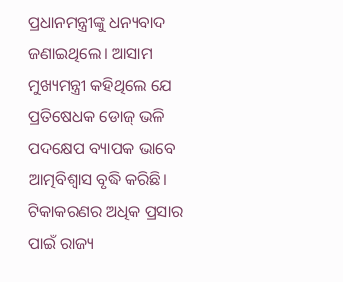ପ୍ରଧାନମନ୍ତ୍ରୀଙ୍କୁ ଧନ୍ୟବାଦ ଜଣାଇଥିଲେ। ଆସାମ ମୁଖ୍ୟମନ୍ତ୍ରୀ କହିଥିଲେ ଯେ ପ୍ରତିଷେଧକ ଡୋଜ୍ ଭଳି ପଦକ୍ଷେପ ବ୍ୟାପକ ଭାବେ ଆତ୍ମବିଶ୍ୱାସ ବୃଦ୍ଧି କରିଛି। ଟିକାକରଣର ଅଧିକ ପ୍ରସାର ପାଇଁ ରାଜ୍ୟ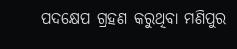ପଦକ୍ଷେପ ଗ୍ରହଣ କରୁଥିବା ମଣିପୁର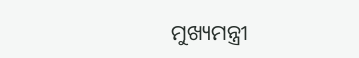ମୁଖ୍ୟମନ୍ତ୍ରୀ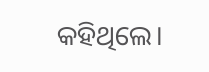କହିଥିଲେ।